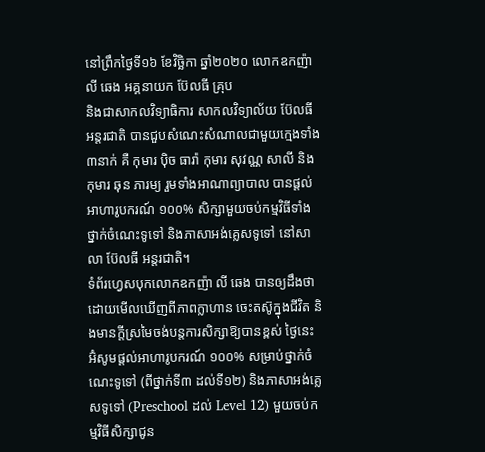នៅព្រឹកថ្ងៃទី១៦ ខែវិច្ឆិកា ឆ្នាំ២០២០ លោកឧកញ៉ា លី ឆេង អគ្គនាយក ប៊ែលធី គ្រុប
និងជាសាកលវិទ្យាធិការ សាកលវិទ្យាល័យ ប៊ែលធី អន្តរជាតិ បានជួបសំណេះសំណាលជាមួយក្មេងទាំង ៣នាក់ គឺ កុមារ ប៉ិច ធារ៉ា កុមារ សុវណ្ណ សាលី និងកុមារ ឆុន ភារម្យ រួមទាំងអាណាព្យាបាល បានផ្តល់អាហារូបករណ៍ ១០០% សិក្សាមួយចប់កម្មវិធីទាំងថ្នាក់ចំណេះទូទៅ និងភាសាអង់គ្លេសទូទៅ នៅសាលា ប៊ែលធី អន្តរជាតិ។
ទំព័រហ្វេសបុកលោកឧកញ៉ា លី ឆេង បានឲ្យដឹងថា ដោយមើលឃើញពីភាពក្លាហាន ចេះតស៊ូក្នុងជីវិត និងមានក្តីស្រមៃចង់បន្តការសិក្សាឱ្យបានខ្ពស់ ថ្ងៃនេះ អ៊ំសូមផ្តល់អាហារូបករណ៍ ១០០% សម្រាប់ថ្នាក់ចំណេះទូទៅ (ពីថ្នាក់ទី៣ ដល់ទី១២) និងភាសាអង់គ្លេសទូទៅ (Preschool ដល់ Level 12) មួយចប់កម្មវិធីសិក្សាជូន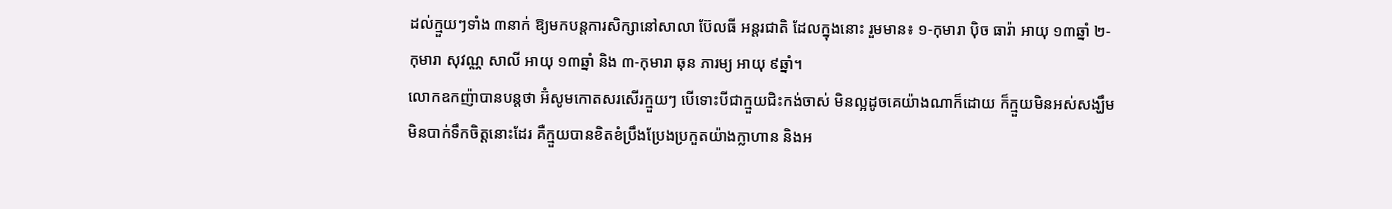ដល់ក្មួយៗទាំង ៣នាក់ ឱ្យមកបន្តការសិក្សានៅសាលា ប៊ែលធី អន្តរជាតិ ដែលក្នុងនោះ រួមមាន៖ ១-កុមារា ប៉ិច ធារ៉ា អាយុ ១៣ឆ្នាំ ២-កុមារា សុវណ្ណ សាលី អាយុ ១៣ឆ្នាំ និង ៣-កុមារា ឆុន ភារម្យ អាយុ ៩ឆ្នាំ។
លោកឧកញ៉ាបានបន្តថា អ៊ំសូមកោតសរសើរក្មួយៗ បើទោះបីជាក្មួយជិះកង់ចាស់ មិនល្អដូចគេយ៉ាងណាក៏ដោយ ក៏ក្មួយមិនអស់សង្ឃឹម មិនបាក់ទឹកចិត្តនោះដែរ គឺក្មួយបានខិតខំប្រឹងប្រែងប្រកួតយ៉ាងក្លាហាន និងអ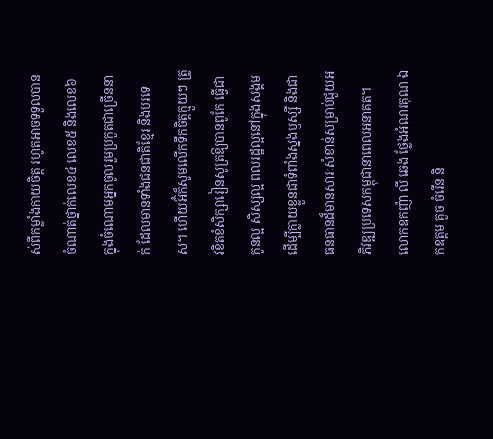ស់ពីកម្លាំងកាយចិត្ត រហូតអាចទទួលបានចំណាត់ថ្នាក់លេខ៤ លេខ៥ និងលេខ៦ ក្នុងចំណោមអ្នកចូលរួមប្រកួតជាច្រើននាក់ ដែលមានទាំងជនជាតិខ្មែរ និងបរទេស។ ហើយអ៊ំក៏សូមលើកទឹកចិត្តក្មួយៗ ត្រូវខិតខំសិក្សារៀនសូត្រឱ្យបានពូកែ ធ្វើជាកូនល្អ សិស្សល្អ ពលរដ្ឋល្អនៅក្នុងសង្គម ដើម្បីក្លាយខ្លួនជាទំពាំងស្នងឫស្សី និងជាធនធានដ៏មានសារៈសំខាន់សម្រាប់ជួយអភិវឌ្ឍប្រទេសកម្ពុជានាពេលអនាគត។
លោកឧកញ៉ា លី ឆេង ថ្លែងអំណរគុណ ឯកឧត្តម គួច ចំរើន និ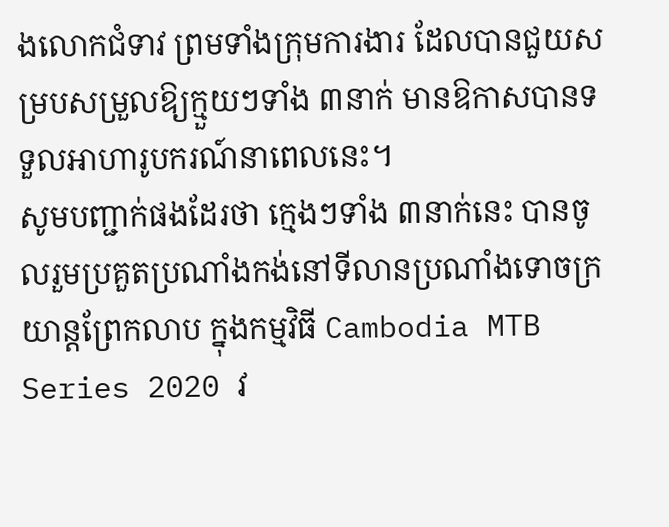ងលោកជំទាវ ព្រមទាំងក្រុមការងារ ដែលបានជួយសម្របសម្រួលឱ្យក្មួយៗទាំង ៣នាក់ មានឱកាសបានទទួលអាហារូបករណ៍នាពេលនេះ។
សូមបញ្ជាក់ផងដែរថា ក្មេងៗទាំង ៣នាក់នេះ បានចូលរួមប្រគួតប្រណាំងកង់នៅទីលានប្រណាំងទោចក្រយាន្តព្រែកលាប ក្នុងកម្មវិធី Cambodia MTB Series 2020 វ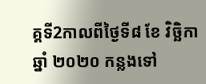គ្គទី2កាលពីថ្ងៃទី៨ ខែ វិច្ឆិកា ឆ្នាំ ២០២០ កន្លងទៅ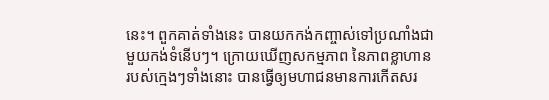នេះ។ ពួកគាត់ទាំងនេះ បានយកកង់កញ្ចាស់ទៅប្រណាំងជាមួយកង់ទំនើបៗ។ ក្រោយឃើញសកម្មភាព នៃភាពខ្លាហានរបស់ក្មេងៗទាំងនោះ បានធ្វើឲ្យមហាជនមានការកើតសរ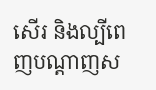សើរ និងល្បីពេញបណ្តាញស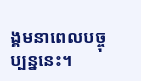ង្គមនាពេលបច្ចុប្បន្ននេះ។